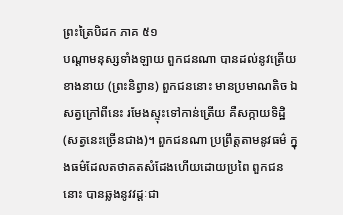ព្រះត្រៃបិដក ភាគ ៥១
បណ្តាមនុស្សទាំងឡាយ ពួកជនណា បានដល់នូវត្រើយខាងនាយ (ព្រះនិព្វាន) ពួកជននោះ មានប្រមាណតិច ឯសត្វក្រៅពីនេះ រមែងស្ទុះទៅកាន់ត្រើយ គឺសក្កាយទិដ្ឋិ (សត្វនេះច្រើនជាង)។ ពួកជនណា ប្រព្រឹត្តតាមនូវធម៌ ក្នុងធម៌ដែលតថាគតសំដែងហើយដោយប្រពៃ ពួកជននោះ បានឆ្លងនូវវដ្តៈជា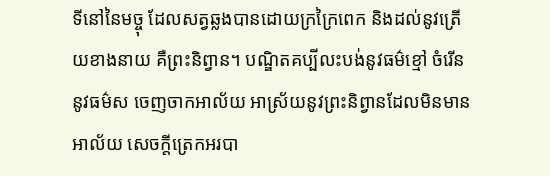ទីនៅនៃមច្ចុ ដែលសត្វឆ្លងបានដោយក្រក្រៃពេក និងដល់នូវត្រើយខាងនាយ គឺព្រះនិព្វាន។ បណ្ឌិតគប្បីលះបង់នូវធម៌ខ្មៅ ចំរើននូវធម៌ស ចេញចាកអាល័យ អាស្រ័យនូវព្រះនិព្វានដែលមិនមានអាល័យ សេចក្តីត្រេកអរបា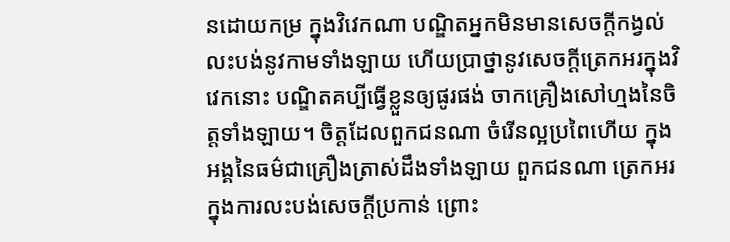នដោយកម្រ ក្នុងវិវេកណា បណ្ឌិតអ្នកមិនមានសេចក្តីកង្វល់ លះបង់នូវកាមទាំងឡាយ ហើយប្រាថ្នានូវសេចក្តីត្រេកអរក្នុងវិវេកនោះ បណ្ឌិតគប្បីធ្វើខ្លួនឲ្យផូរផង់ ចាកគ្រឿងសៅហ្មងនៃចិត្តទាំងឡាយ។ ចិត្តដែលពួកជនណា ចំរើនល្អប្រពៃហើយ ក្នុងអង្គនៃធម៌ជាគ្រឿងត្រាស់ដឹងទាំងឡាយ ពួកជនណា ត្រេកអរក្នុងការលះបង់សេចក្តីប្រកាន់ ព្រោះ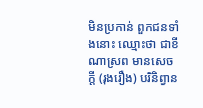មិនប្រកាន់ ពួកជនទាំងនោះ ឈ្មោះថា ជាខីណាស្រព មានសេចក្តី (រុងរឿង) បរិនិព្វាន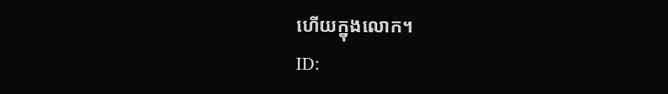ហើយក្នុងលោក។
ID: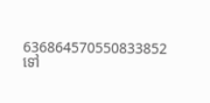636864570550833852
ទៅ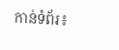កាន់ទំព័រ៖